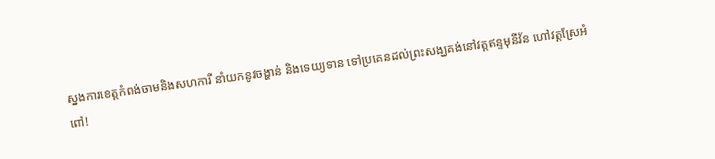ស្នងការខេត្តកំពង់ចាមនិងសហការី នាំយកនូវចង្ហាន់ និងទេយ្យទាន ទៅប្រគេនដល់ព្រះសង្ឃគង់នៅវត្ដឥន្ទមុនីវ័ន ហៅវត្តស្រែអំពៅ!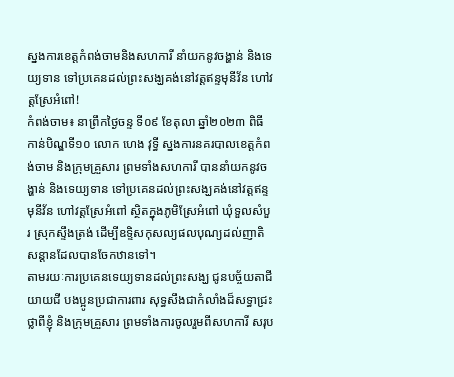ស្នងការខេត្តកំពង់ចាមនិងសហការី នាំយកនូវចង្ហាន់ និងទេយ្យទាន ទៅប្រគេនដល់ព្រះសង្ឃគង់នៅវត្ដឥន្ទមុនីវ័ន ហៅវត្តស្រែអំពៅ!
កំពង់ចាម៖ នាព្រឹកថ្ងៃចន្ទ ទី០៩ ខែតុលា ឆ្នាំ២០២៣ ពិធីកាន់បិណ្ឌទី១០ លោក ហេង វុទ្ធី ស្នងការនគរបាលខេត្តកំពង់ចាម និងក្រុមគ្រួសារ ព្រមទាំងសហការី បាននាំយកនូវចង្ហាន់ និងទេយ្យទាន ទៅប្រគេនដល់ព្រះសង្ឃគង់នៅវត្ដឥន្ទមុនីវ័ន ហៅវត្តស្រែអំពៅ ស្ថិតក្នុងភូមិស្រែអំពៅ ឃុំទួលសំបួរ ស្រុកស្ទឹងត្រង់ ដើម្បីឧទ្ទិសកុសល្យផលបុណ្យដល់ញាតិសន្ដានដែលបានចែកឋានទៅ។
តាមរយៈការប្រគេនទេយ្យទានដល់ព្រះសង្ឃ ជូនបច្ច័យតាជី យាយជី បងប្អូនប្រជាការពារ សុទ្ធសឹងជាកំលាំងដ៏សទ្ធាជ្រះថ្លាពីខ្ញុំ និងក្រុមគ្រួសារ ព្រមទាំងការចូលរួមពីសហការី សរុប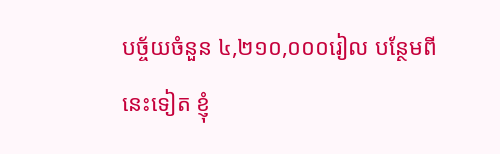បច្ច័យចំនួន ៤,២១០,០០០រៀល បន្ថែមពីនេះទៀត ខ្ញុំ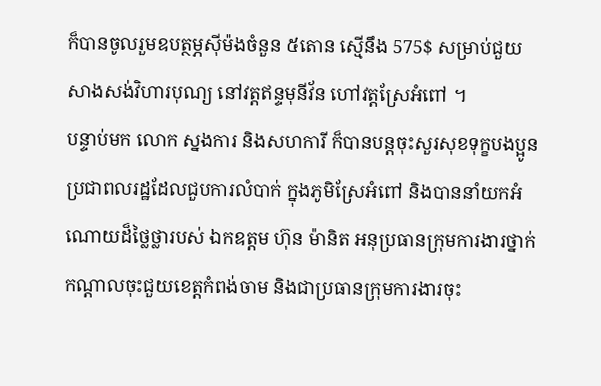ក៏បានចូលរួមឧបត្ថម្ភសុីម៉ងចំនួន ៥តោន ស្មេីនឹង 575$ សម្រាប់ជួយសាងសង់វិហារបុណ្យ នៅវត្ដឥន្ទមុនីវ័ន ហៅវត្តស្រែអំពៅ ។
បន្ទាប់មក លោក ស្នងការ និងសហការី ក៏បានបន្ដចុះសួរសុខទុក្ខបងប្អូនប្រជាពលរដ្ឋដែលជួបការលំបាក់ ក្នុងភូមិស្រែអំពៅ និងបាននាំយកអំណោយដ៏ថ្លៃថ្លារបស់ ឯកឧត្តម ហ៊ុន ម៉ានិត អនុប្រធានក្រុមការងារថ្នាក់កណ្ដាលចុះជួយខេត្តកំពង់ចាម និងជាប្រធានក្រុមការងារចុះ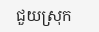ជួយស្រុក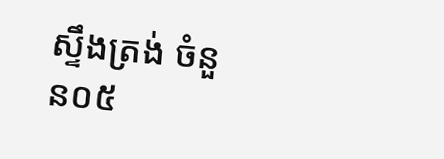ស្ទឹងត្រង់ ចំនួន០៥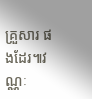គ្រួសារ ផងដែរ៕វណ្ណៈ